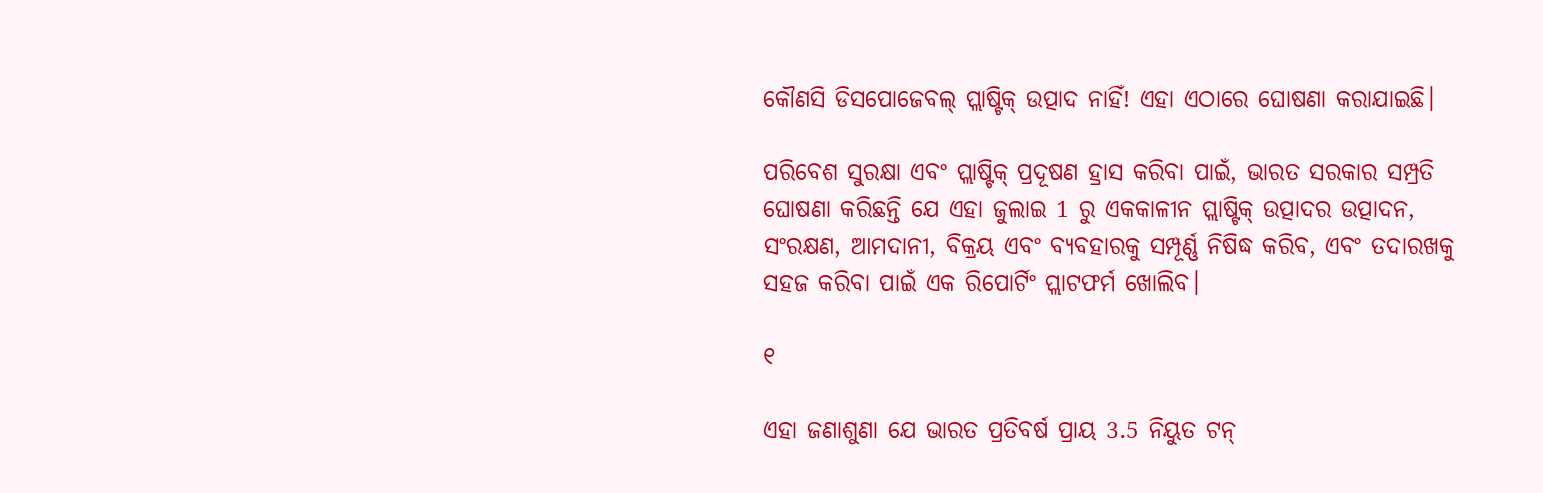କୌଣସି ଡିସପୋଜେବଲ୍ ପ୍ଲାଷ୍ଟିକ୍ ଉତ୍ପାଦ ନାହିଁ! ଏହା ଏଠାରେ ଘୋଷଣା କରାଯାଇଛି।

ପରିବେଶ ସୁରକ୍ଷା ଏବଂ ପ୍ଲାଷ୍ଟିକ୍ ପ୍ରଦୂଷଣ ହ୍ରାସ କରିବା ପାଇଁ, ଭାରତ ସରକାର ସମ୍ପ୍ରତି ଘୋଷଣା କରିଛନ୍ତି ଯେ ଏହା ଜୁଲାଇ 1 ରୁ ଏକକାଳୀନ ପ୍ଲାଷ୍ଟିକ୍ ଉତ୍ପାଦର ଉତ୍ପାଦନ, ସଂରକ୍ଷଣ, ଆମଦାନୀ, ବିକ୍ରୟ ଏବଂ ବ୍ୟବହାରକୁ ସମ୍ପୂର୍ଣ୍ଣ ନିଷିଦ୍ଧ କରିବ, ଏବଂ ତଦାରଖକୁ ସହଜ କରିବା ପାଇଁ ଏକ ରିପୋର୍ଟିଂ ପ୍ଲାଟଫର୍ମ ଖୋଲିବ।

୧

ଏହା ଜଣାଶୁଣା ଯେ ଭାରତ ପ୍ରତିବର୍ଷ ପ୍ରାୟ 3.5 ନିୟୁତ ଟନ୍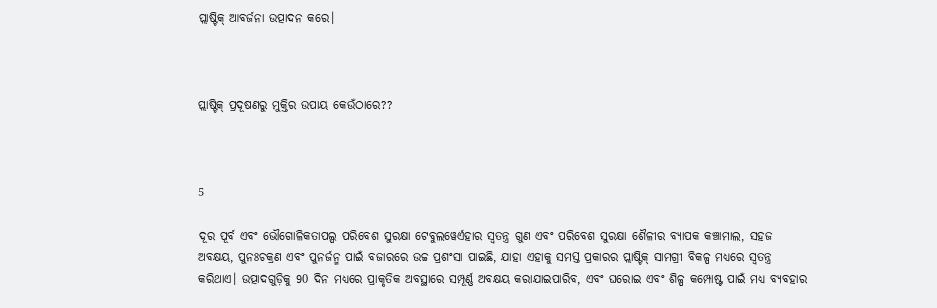ପ୍ଲାଷ୍ଟିକ୍ ଆବର୍ଜନା ଉତ୍ପାଦନ କରେ।



ପ୍ଲାଷ୍ଟିକ୍ ପ୍ରଦୂଷଣରୁ ମୁକ୍ତିର ଉପାୟ କେଉଁଠାରେ??



5

ଦୂର ପୂର୍ବ ଏବଂ ଭୌଗୋଳିକତାପଲ୍ପ ପରିବେଶ ସୁରକ୍ଷା ଟେବୁଲୱେର୍ଏହାର ସ୍ୱତନ୍ତ୍ର ଗୁଣ ଏବଂ ପରିବେଶ ସୁରକ୍ଷା ଶୈଳୀର ବ୍ୟାପକ କଞ୍ଚାମାଲ, ସହଜ ଅବକ୍ଷୟ, ପୁନଃଚକ୍ରଣ ଏବଂ ପୁନର୍ଜନ୍ମ ପାଇଁ ବଜାରରେ ଉଚ୍ଚ ପ୍ରଶଂସା ପାଇଛି, ଯାହା ଏହାକୁ ସମସ୍ତ ପ୍ରକାରର ପ୍ଲାଷ୍ଟିକ୍ ସାମଗ୍ରୀ ବିକଳ୍ପ ମଧ୍ୟରେ ସ୍ୱତନ୍ତ୍ର କରିଥାଏ। ଉତ୍ପାଦଗୁଡ଼ିକୁ 90 ଦିନ ମଧ୍ୟରେ ପ୍ରାକୃତିକ ଅବସ୍ଥାରେ ସମ୍ପୂର୍ଣ୍ଣ ଅବକ୍ଷୟ କରାଯାଇପାରିବ, ଏବଂ ଘରୋଇ ଏବଂ ଶିଳ୍ପ କମ୍ପୋଷ୍ଟ ପାଇଁ ମଧ୍ୟ ବ୍ୟବହାର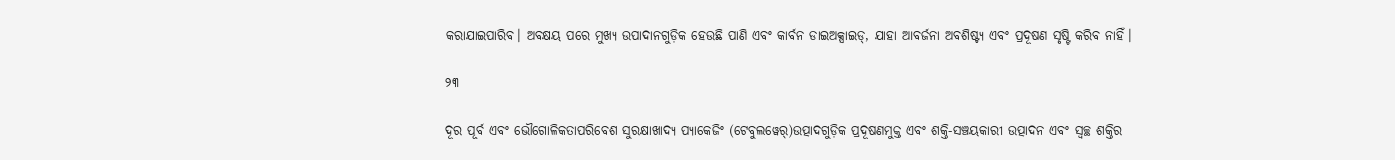କରାଯାଇପାରିବ। ଅବକ୍ଷୟ ପରେ ମୁଖ୍ୟ ଉପାଦାନଗୁଡ଼ିକ ହେଉଛି ପାଣି ଏବଂ କାର୍ବନ ଡାଇଅକ୍ସାଇଡ୍, ଯାହା ଆବର୍ଜନା ଅବଶିଷ୍ଟ୍ୟ ଏବଂ ପ୍ରଦୂଷଣ ସୃଷ୍ଟି କରିବ ନାହିଁ।

୨୩

ଦୂର ପୂର୍ବ ଏବଂ ଭୌଗୋଳିକତାପରିବେଶ ସୁରକ୍ଷାଖାଦ୍ୟ ପ୍ୟାକେଜିଂ (ଟେବୁଲୱେର୍)ଉତ୍ପାଦଗୁଡ଼ିକ ପ୍ରଦୂଷଣମୁକ୍ତ ଏବଂ ଶକ୍ତି-ସଞ୍ଚୟକାରୀ ଉତ୍ପାଦନ ଏବଂ ସ୍ୱଚ୍ଛ ଶକ୍ତିର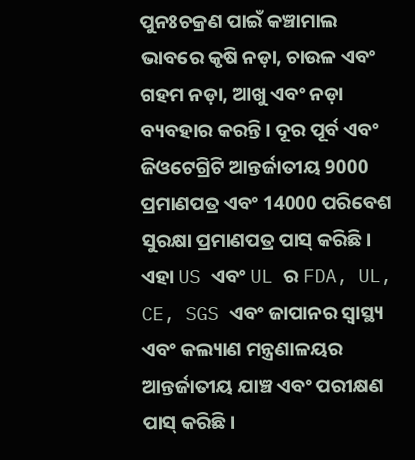ପୁନଃଚକ୍ରଣ ପାଇଁ କଞ୍ଚାମାଲ ଭାବରେ କୃଷି ନଡ଼ା, ଚାଉଳ ଏବଂ ଗହମ ନଡ଼ା, ଆଖୁ ଏବଂ ନଡ଼ା ବ୍ୟବହାର କରନ୍ତି। ଦୂର ପୂର୍ବ ଏବଂ ଜିଓଟେଗ୍ରିଟି ଆନ୍ତର୍ଜାତୀୟ 9000 ପ୍ରମାଣପତ୍ର ଏବଂ 14000 ପରିବେଶ ସୁରକ୍ଷା ପ୍ରମାଣପତ୍ର ପାସ୍ କରିଛି। ଏହା US ଏବଂ UL ର FDA, UL, CE, SGS ଏବଂ ଜାପାନର ସ୍ୱାସ୍ଥ୍ୟ ଏବଂ କଲ୍ୟାଣ ମନ୍ତ୍ରଣାଳୟର ଆନ୍ତର୍ଜାତୀୟ ଯାଞ୍ଚ ଏବଂ ପରୀକ୍ଷଣ ପାସ୍ କରିଛି।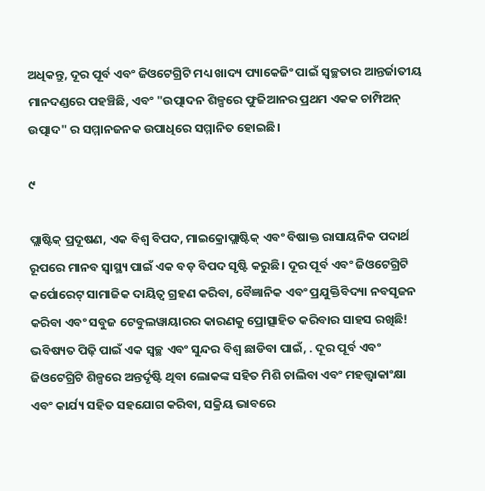ଅଧିକନ୍ତୁ, ଦୂର ପୂର୍ବ ଏବଂ ଜିଓଟେଗ୍ରିଟି ମଧ୍ୟ ଖାଦ୍ୟ ପ୍ୟାକେଜିଂ ପାଇଁ ସ୍ୱଚ୍ଛତାର ଆନ୍ତର୍ଜାତୀୟ ମାନଦଣ୍ଡରେ ପହଞ୍ଚିଛି, ଏବଂ "ଉତ୍ପାଦନ ଶିଳ୍ପରେ ଫୁଜିଆନର ପ୍ରଥମ ଏକକ ଚାମ୍ପିଅନ୍ ଉତ୍ପାଦ" ର ସମ୍ମାନଜନକ ଉପାଧିରେ ସମ୍ମାନିତ ହୋଇଛି।

୯

ପ୍ଲାଷ୍ଟିକ୍ ପ୍ରଦୂଷଣ, ଏକ ବିଶ୍ୱ ବିପଦ, ମାଇକ୍ରୋପ୍ଲାଷ୍ଟିକ୍ ଏବଂ ବିଷାକ୍ତ ରାସାୟନିକ ପଦାର୍ଥ ରୂପରେ ମାନବ ସ୍ୱାସ୍ଥ୍ୟ ପାଇଁ ଏକ ବଡ଼ ବିପଦ ସୃଷ୍ଟି କରୁଛି। ଦୂର ପୂର୍ବ ଏବଂ ଜିଓଟେଗ୍ରିଟି କର୍ପୋରେଟ୍ ସାମାଜିକ ଦାୟିତ୍ୱ ଗ୍ରହଣ କରିବା, ବୈଜ୍ଞାନିକ ଏବଂ ପ୍ରଯୁକ୍ତିବିଦ୍ୟା ନବସୃଜନ କରିବା ଏବଂ ସବୁଜ ଟେବୁଲୱାୟାରର କାରଣକୁ ପ୍ରୋତ୍ସାହିତ କରିବାର ସାହସ ରଖିଛି! ଭବିଷ୍ୟତ ପିଢ଼ି ପାଇଁ ଏକ ସ୍ୱଚ୍ଛ ଏବଂ ସୁନ୍ଦର ବିଶ୍ୱ ଛାଡିବା ପାଇଁ, . ଦୂର ପୂର୍ବ ଏବଂ ଜିଓଟେଗ୍ରିଟି ଶିଳ୍ପରେ ଅନ୍ତର୍ଦୃଷ୍ଟି ଥିବା ଲୋକଙ୍କ ସହିତ ମିଶି ଚାଲିବା ଏବଂ ମହତ୍ତ୍ୱାକାଂକ୍ଷା ଏବଂ କାର୍ଯ୍ୟ ସହିତ ସହଯୋଗ କରିବା, ସକ୍ରିୟ ଭାବରେ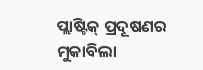ପ୍ଲାଷ୍ଟିକ୍ ପ୍ରଦୂଷଣର ମୁକାବିଲା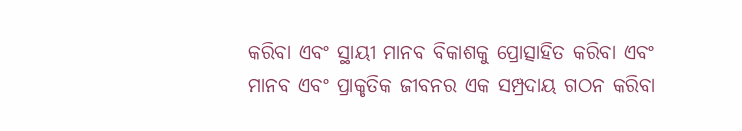କରିବା ଏବଂ ସ୍ଥାୟୀ ମାନବ ବିକାଶକୁ ପ୍ରୋତ୍ସାହିତ କରିବା ଏବଂ ମାନବ ଏବଂ ପ୍ରାକୃତିକ ଜୀବନର ଏକ ସମ୍ପ୍ରଦାୟ ଗଠନ କରିବା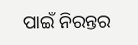ପାଇଁ ନିରନ୍ତର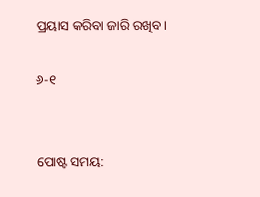ପ୍ରୟାସ କରିବା ଜାରି ରଖିବ।

୬-୧


ପୋଷ୍ଟ ସମୟ: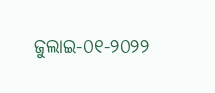ଜୁଲାଇ-୦୧-୨୦୨୨